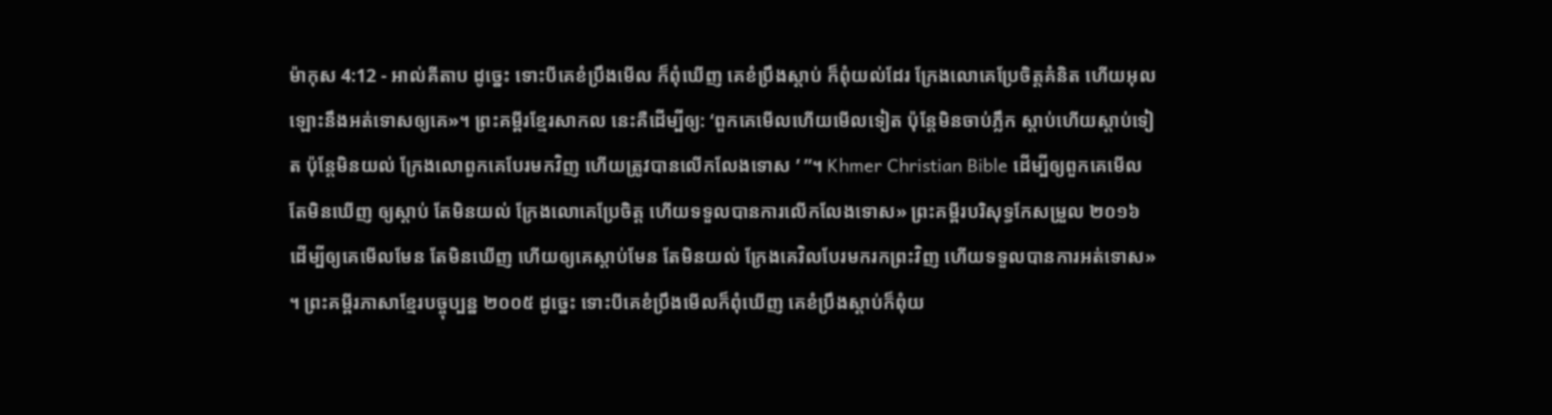ម៉ាកុស 4:12 - អាល់គីតាប ដូច្នេះ ទោះបីគេខំប្រឹងមើល ក៏ពុំឃើញ គេខំប្រឹងស្ដាប់ ក៏ពុំយល់ដែរ ក្រែងលោគេប្រែចិត្ដគំនិត ហើយអុលឡោះនឹងអត់ទោសឲ្យគេ»។ ព្រះគម្ពីរខ្មែរសាកល នេះគឺដើម្បីឲ្យ: ‘ពួកគេមើលហើយមើលទៀត ប៉ុន្តែមិនចាប់ភ្លឹក ស្ដាប់ហើយស្ដាប់ទៀត ប៉ុន្តែមិនយល់ ក្រែងលោពួកគេបែរមកវិញ ហើយត្រូវបានលើកលែងទោស ’ ”។ Khmer Christian Bible ដើម្បីឲ្យពួកគេមើល តែមិនឃើញ ឲ្យស្ដាប់ តែមិនយល់ ក្រែងលោគេប្រែចិត្ដ ហើយទទួលបានការលើកលែងទោស» ព្រះគម្ពីរបរិសុទ្ធកែសម្រួល ២០១៦ ដើម្បីឲ្យគេមើលមែន តែមិនឃើញ ហើយឲ្យគេស្ដាប់មែន តែមិនយល់ ក្រែងគេវិលបែរមករកព្រះវិញ ហើយទទួលបានការអត់ទោស» ។ ព្រះគម្ពីរភាសាខ្មែរបច្ចុប្បន្ន ២០០៥ ដូច្នេះ ទោះបីគេខំប្រឹងមើលក៏ពុំឃើញ គេខំប្រឹងស្ដាប់ក៏ពុំយ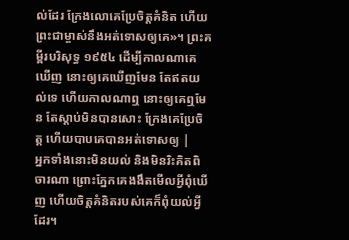ល់ដែរ ក្រែងលោគេប្រែចិត្តគំនិត ហើយព្រះជាម្ចាស់នឹងអត់ទោសឲ្យគេ»។ ព្រះគម្ពីរបរិសុទ្ធ ១៩៥៤ ដើម្បីកាលណាគេឃើញ នោះឲ្យគេឃើញមែន តែឥតយល់ទេ ហើយកាលណាឮ នោះឲ្យគេឮមែន តែស្តាប់មិនបានសោះ ក្រែងគេប្រែចិត្ត ហើយបាបគេបានអត់ទោសឲ្យ |
អ្នកទាំងនោះមិនយល់ និងមិនរិះគិតពិចារណា ព្រោះភ្នែកគេងងឹតមើលអ្វីពុំឃើញ ហើយចិត្តគំនិតរបស់គេក៏ពុំយល់អ្វីដែរ។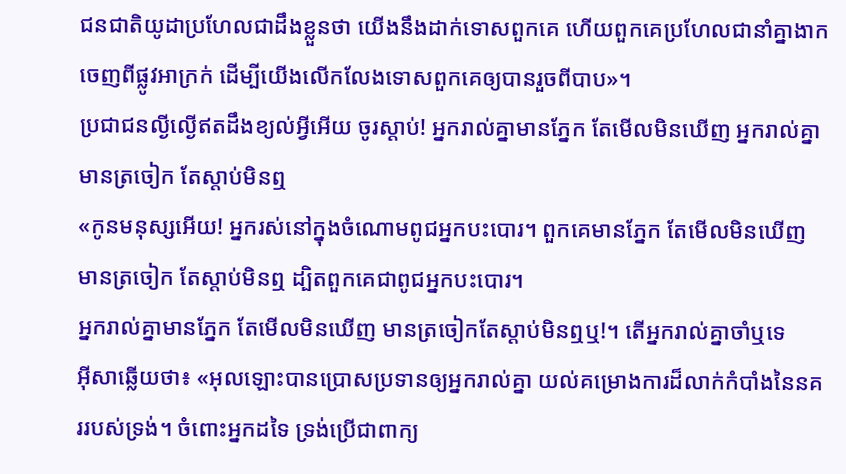ជនជាតិយូដាប្រហែលជាដឹងខ្លួនថា យើងនឹងដាក់ទោសពួកគេ ហើយពួកគេប្រហែលជានាំគ្នាងាកចេញពីផ្លូវអាក្រក់ ដើម្បីយើងលើកលែងទោសពួកគេឲ្យបានរួចពីបាប»។
ប្រជាជនល្ងីល្ងើឥតដឹងខ្យល់អ្វីអើយ ចូរស្ដាប់! អ្នករាល់គ្នាមានភ្នែក តែមើលមិនឃើញ អ្នករាល់គ្នាមានត្រចៀក តែស្ដាប់មិនឮ
«កូនមនុស្សអើយ! អ្នករស់នៅក្នុងចំណោមពូជអ្នកបះបោរ។ ពួកគេមានភ្នែក តែមើលមិនឃើញ មានត្រចៀក តែស្ដាប់មិនឮ ដ្បិតពួកគេជាពូជអ្នកបះបោរ។
អ្នករាល់គ្នាមានភ្នែក តែមើលមិនឃើញ មានត្រចៀកតែស្ដាប់មិនឮឬ!។ តើអ្នករាល់គ្នាចាំឬទេ
អ៊ីសាឆ្លើយថា៖ «អុលឡោះបានប្រោសប្រទានឲ្យអ្នករាល់គ្នា យល់គម្រោងការដ៏លាក់កំបាំងនៃនគររបស់ទ្រង់។ ចំពោះអ្នកដទៃ ទ្រង់ប្រើជាពាក្យ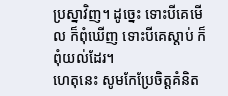ប្រស្នាវិញ។ ដូច្នេះ ទោះបីគេមើល ក៏ពុំឃើញ ទោះបីគេស្ដាប់ ក៏ពុំយល់ដែរ។
ហេតុនេះ សូមកែប្រែចិត្ដគំនិត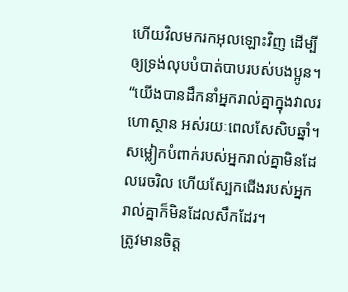ហើយវិលមករកអុលឡោះវិញ ដើម្បីឲ្យទ្រង់លុបបំបាត់បាបរបស់បងប្អូន។
“យើងបានដឹកនាំអ្នករាល់គ្នាក្នុងវាលរហោស្ថាន អស់រយៈពេលសែសិបឆ្នាំ។ សម្លៀកបំពាក់របស់អ្នករាល់គ្នាមិនដែលរេចរិល ហើយស្បែកជើងរបស់អ្នករាល់គ្នាក៏មិនដែលសឹកដែរ។
ត្រូវមានចិត្ដ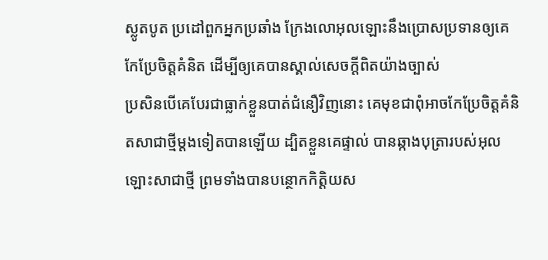ស្លូតបូត ប្រដៅពួកអ្នកប្រឆាំង ក្រែងលោអុលឡោះនឹងប្រោសប្រទានឲ្យគេកែប្រែចិត្ដគំនិត ដើម្បីឲ្យគេបានស្គាល់សេចក្ដីពិតយ៉ាងច្បាស់
ប្រសិនបើគេបែរជាធ្លាក់ខ្លួនបាត់ជំនឿវិញនោះ គេមុខជាពុំអាចកែប្រែចិត្ដគំនិតសាជាថ្មីម្ដងទៀតបានឡើយ ដ្បិតខ្លួនគេផ្ទាល់ បានឆ្កាងបុត្រារបស់អុលឡោះសាជាថ្មី ព្រមទាំងបានបន្ថោកកិត្ដិយស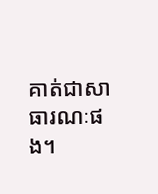គាត់ជាសាធារណៈផង។